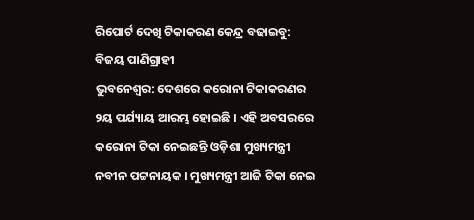ରିପୋର୍ଟ ଦେଖି ଟିକାକରଣ କେନ୍ଦ୍ର ବଢାଇବୁ: ବିଜୟ ପାଣିଗ୍ରାହୀ
ଭୁବନେଶ୍ୱର: ଦେଶରେ କରୋନା ଟିକାକରଣର ୨ୟ ପର୍ଯ୍ୟାୟ ଆରମ୍ଭ ହୋଇଛି । ଏହି ଅବସରରେ କରୋନା ଟିକା ନେଇଛନ୍ତି ଓଡ଼ିଶା ମୁଖ୍ୟମନ୍ତ୍ରୀ ନବୀନ ପଟ୍ଟନାୟକ । ମୁଖ୍ୟମନ୍ତ୍ରୀ ଆଜି ଟିକା ନେଇ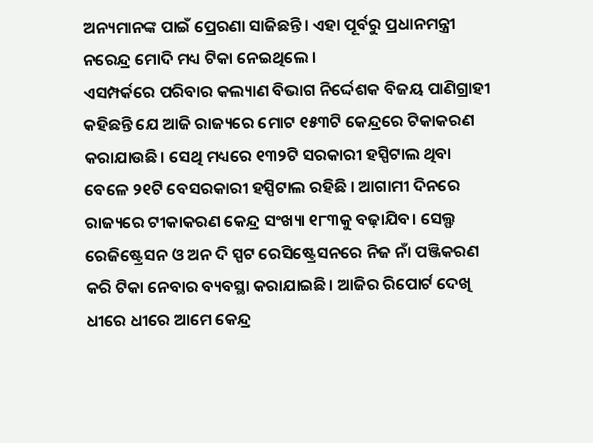ଅନ୍ୟମାନଙ୍କ ପାଇଁ ପ୍ରେରଣା ସାଜିଛନ୍ତି। ଏହା ପୂର୍ବରୁ ପ୍ରଧାନମନ୍ତ୍ରୀ ନରେନ୍ଦ୍ର ମୋଦି ମଧ୍ୟ ଟିକା ନେଇଥିଲେ ।
ଏସମ୍ପର୍କରେ ପରିବାର କଲ୍ୟାଣ ବିଭାଗ ନିର୍ଦ୍ଦେଶକ ବିଜୟ ପାଣିଗ୍ରାହୀ କହିଛନ୍ତି ଯେ ଆଜି ରାଜ୍ୟରେ ମୋଟ ୧୫୩ଟି କେନ୍ଦ୍ରରେ ଟିକାକରଣ କରାଯାଉଛି। ସେଥି ମଧ୍ୟରେ ୧୩୨ଟି ସରକାରୀ ହସ୍ପିଟାଲ ଥିବା ବେଳେ ୨୧ଟି ବେସରକାରୀ ହସ୍ପିଟାଲ ରହିଛି । ଆଗାମୀ ଦିନରେ ରାଜ୍ୟରେ ଟୀକାକରଣ କେନ୍ଦ୍ର ସଂଖ୍ୟା ୧୮୩କୁ ବଢ଼ାଯିବ। ସେଲ୍ଫ ରେଜିଷ୍ଟ୍ରେସନ ଓ ଅନ ଦି ସ୍ପଟ ରେସିଷ୍ଟ୍ରେସନରେ ନିଜ ନାଁ ପଞ୍ଜିକରଣ କରି ଟିକା ନେବାର ବ୍ୟବସ୍ଥା କରାଯାଇଛି। ଆଜିର ରିପୋର୍ଟ ଦେଖି ଧୀରେ ଧୀରେ ଆମେ କେନ୍ଦ୍ର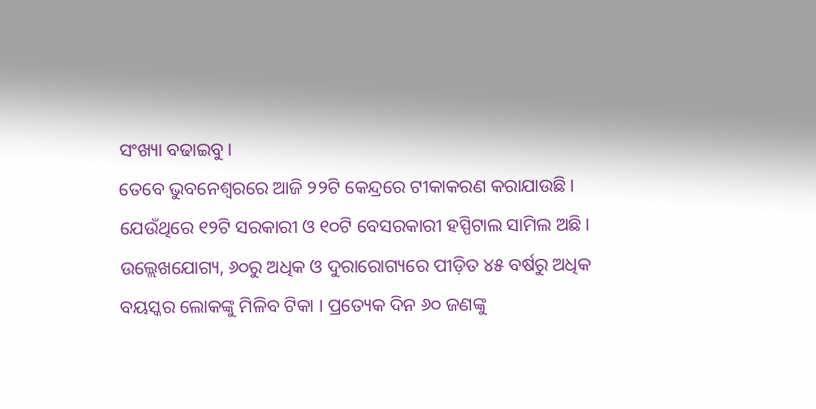ସଂଖ୍ୟା ବଢାଇବୁ।
ତେବେ ଭୁବନେଶ୍ୱରରେ ଆଜି ୨୨ଟି କେନ୍ଦ୍ରରେ ଟୀକାକରଣ କରାଯାଉଛି। ଯେଉଁଥିରେ ୧୨ଟି ସରକାରୀ ଓ ୧୦ଟି ବେସରକାରୀ ହସ୍ପିଟାଲ ସାମିଲ ଅଛି।
ଉଲ୍ଲେଖଯୋଗ୍ୟ, ୬୦ରୁ ଅଧିକ ଓ ଦୁରାରୋଗ୍ୟରେ ପୀଡ଼ିତ ୪୫ ବର୍ଷରୁ ଅଧିକ ବୟସ୍କର ଲୋକଙ୍କୁ ମିଳିବ ଟିକା । ପ୍ରତ୍ୟେକ ଦିନ ୬୦ ଜଣଙ୍କୁ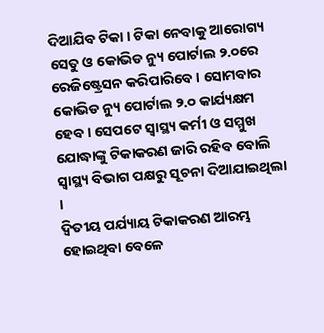ଦିଆଯିବ ଟିକା । ଟିକା ନେବାକୁ ଆରୋଗ୍ୟ ସେତୁ ଓ କୋଭିଡ ନ୍ୟୁ ପୋର୍ଟାଲ ୨.୦ରେ ରେଜିଷ୍ଟ୍ରେସନ କରିପାରିବେ । ସୋମବାର କୋଭିଡ ନ୍ୟୁ ପୋର୍ଟାଲ ୨.୦ କାର୍ଯ୍ୟକ୍ଷମ ହେବ । ସେପଟେ ସ୍ବାସ୍ଥ୍ୟ କର୍ମୀ ଓ ସମ୍ମୁଖ ଯୋଦ୍ଧାଙ୍କୁ ଟିକାକରଣ ଜାରି ରହିବ ବୋଲି ସ୍ୱାସ୍ଥ୍ୟ ବିଭାଗ ପକ୍ଷରୁ ସୂଚନା ଦିଆଯାଇଥିଲା ।
ଦ୍ୱିତୀୟ ପର୍ଯ୍ୟାୟ ଟିକାକରଣ ଆରମ୍ଭ ହୋଇଥିବା ବେଳେ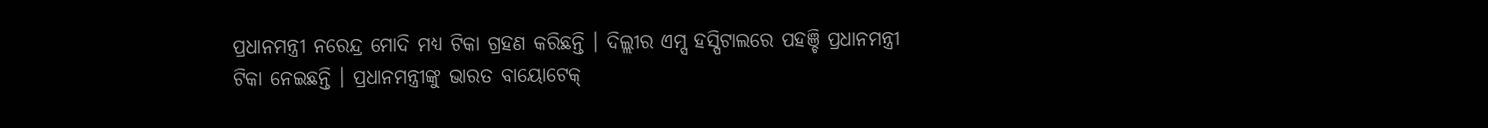ପ୍ରଧାନମନ୍ତ୍ରୀ ନରେନ୍ଦ୍ର ମୋଦି ମଧ୍ୟ ଟିକା ଗ୍ରହଣ କରିଛନ୍ତି । ଦିଲ୍ଲୀର ଏମ୍ସ ହସ୍ପିଟାଲରେ ପହଞ୍ଚି ପ୍ରଧାନମନ୍ତ୍ରୀ ଟିକା ନେଇଛନ୍ତି । ପ୍ରଧାନମନ୍ତ୍ରୀଙ୍କୁ ଭାରତ ବାୟୋଟେକ୍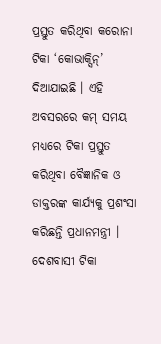ପ୍ରସ୍ତୁତ କରିଥିବା କରୋନା ଟିକା ‘କୋଭାକ୍ସିନ୍’ ଦିଆଯାଇଛି । ଏହି ଅବସରରେ କମ୍ ସମୟ ମଧ୍ୟରେ ଟିକା ପ୍ରସ୍ତୁତ କରିଥିବା ବୈଜ୍ଞାନିକ ଓ ଡାକ୍ତରଙ୍କ କାର୍ଯ୍ୟକୁ ପ୍ରଶଂସା କରିଛନ୍ତି ପ୍ରଧାନମନ୍ତ୍ରୀ । ଦେଶବାସୀ ଟିକା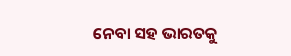ନେବା ସହ ଭାରତକୁ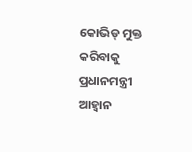କୋଭିଡ୍ ମୁକ୍ତ କରିବାକୁ ପ୍ରଧାନମନ୍ତ୍ରୀ ଆହ୍ବାନ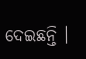ଦେଇଛନ୍ତି ।